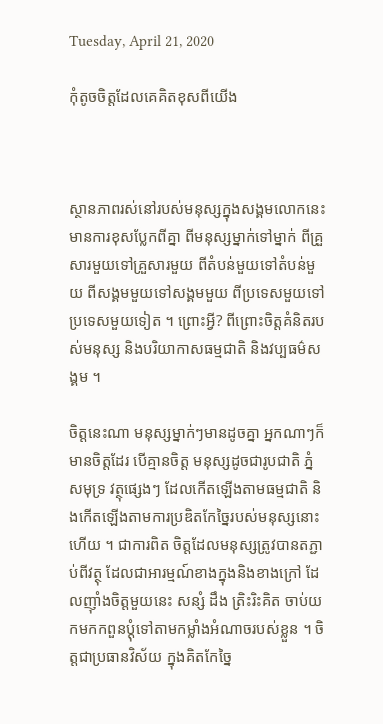Tuesday, April 21, 2020

កុំតូចចិត្តដែលគេគិតខុសពីយើង



ស្ថានភាពរស់នៅរបស់មនុស្សក្នុងសង្គមលោកនេះ មានការខុសប្លែកពីគ្នា ពីមនុស្សម្នាក់ទៅម្នាក់ ពីគ្រួសារមួយទៅគ្រួសារមួយ ពីតំបន់មួយទៅតំបន់មួយ ពីសង្គមមួយទៅសង្គមមួយ ពីប្រទេសមួយទៅប្រទេសមួយទៀត ។ ព្រោះអ្វី? ពីព្រោះចិត្តគំនិតរបស់មនុស្ស និងបរិយាកាសធម្មជាតិ និងវប្បធម៌សង្គម ។

ចិត្តនេះណា មនុស្សម្នាក់ៗមានដូចគ្នា អ្នកណាៗក៏មានចិត្តដែរ បើគ្មានចិត្ត មនុស្សដូចជារូបជាតិ ភ្នំ សមុទ្រ វត្ថុផ្សេងៗ ដែលកើតឡើងតាមធម្មជាតិ និងកើតឡើងតាមការប្រឌិតកែច្នៃរបស់មនុស្សនោះហើយ ។ ជាការពិត ចិត្តដែលមនុស្សត្រូវបានតភ្ជាប់ពីវត្ថុ ដែលជាអារម្មណ៍ខាងក្នុងនិងខាងក្រៅ ដែលញ៉ាំងចិត្តមួយនេះ សន្សំ ដឹង ត្រិះរិះគិត ចាប់យកមកកពួនប្ដុំទៅតាមកម្លាំងអំណាចរបស់ខ្លួន ។ ចិត្តជាប្រធានវិស័យ ក្នុងគិតកែច្នៃ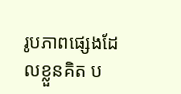រូបភាពផ្សេងដែលខ្លួនគិត ប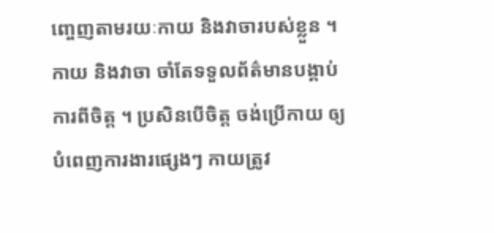ញ្ចេញតាមរយៈកាយ និងវាចារបស់ខ្លួន ។ កាយ និងវាចា ចាំតែទទួលព័ត៌មានបង្គាប់ការពីចិត្ត ។ ប្រសិនបើចិត្ត ចង់ប្រើកាយ ឲ្យបំពេញការងារផ្សេងៗ កាយត្រូវ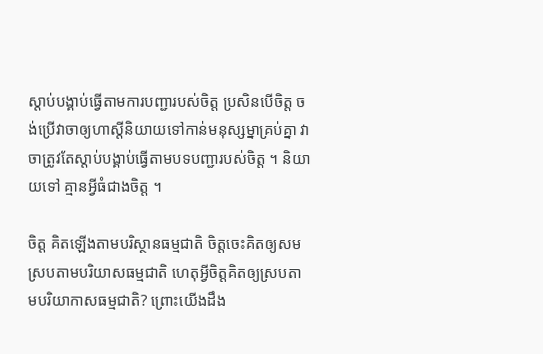ស្ដាប់បង្គាប់ធ្វើតាមការបញ្ជារបស់ចិត្ត ប្រសិនបើចិត្ត ចង់ប្រើវាចាឲ្យហាស្តីនិយាយទៅកាន់មនុស្សម្នាគ្រប់គ្នា វាចាត្រូវតែស្តាប់បង្គាប់ធ្វើតាមបទបញ្ជារបស់ចិត្ត ។ និយាយទៅ គ្មានអ្វីធំជាងចិត្ត ។

ចិត្ត គិតឡើងតាមបរិស្ថានធម្មជាតិ ចិត្តចេះគិតឲ្យសមស្របតាមបរិយាសធម្មជាតិ ហេតុអ្វីចិត្តគិតឲ្យស្របតាមបរិយាកាសធម្មជាតិ? ព្រោះយើងដឹង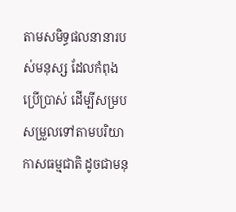តាមសមិទ្ធផលនានារបស់មនុស្ស ដែលកំពុងប្រើប្រាស់ ដើម្បីសម្របសម្រួលទៅតាមបរិយាកាសធម្មជាតិ ដូចជាមនុ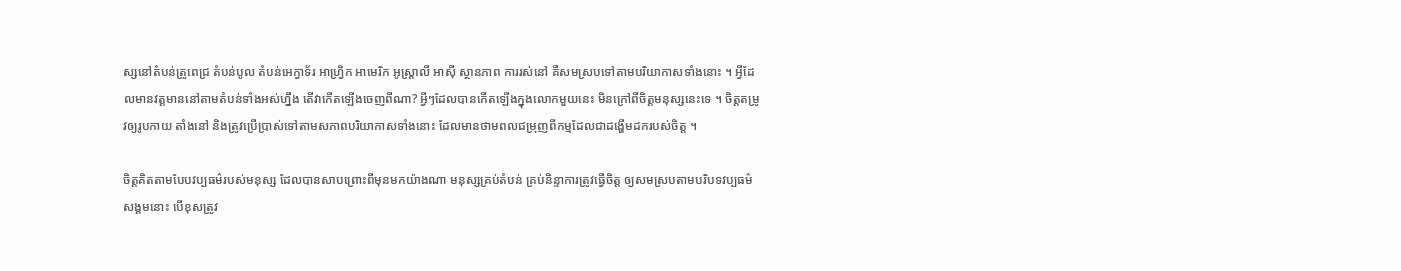ស្សនៅតំបន់ត្រូពេជ្រ តំបន់បូល តំបន់អេក្វាទ័រ អាហ្វ្រិក អាមេរិក អូស្ត្រាលី អាស៊ី ស្ថានភាព ការរស់នៅ គឺសមស្របទៅតាមបរិយាកាសទាំងនោះ ។ អ្វីដែលមានវត្តមាននៅតាមតំបន់ទាំងអស់ហ្នឹង តើវាកើតឡើងចេញពីណា? អ្វីៗដែលបានកើតឡើងក្នុងលោកមួយនេះ មិនក្រៅពីចិត្តមនុស្សនេះទេ ។ ចិត្តតម្រូវឲ្យរូបកាយ តាំងនៅ និងត្រូវប្រើប្រាស់ទៅតាមសភាពបរិយាកាសទាំងនោះ ដែលមានថាមពលជម្រុញពីកម្មដែលជាដង្ហើមដករបស់ចិត្ត ។

ចិត្តគិតតាមបែបវប្បធម៌របស់មនុស្ស ដែលបានសាបព្រោះពីមុនមកយ៉ាងណា មនុស្សគ្រប់តំបន់ គ្រប់និន្ទាការត្រូវធ្វើចិត្ត ឲ្យសមស្របតាមបរិបទវប្បធម៌សង្គមនោះ បើខុសត្រូវ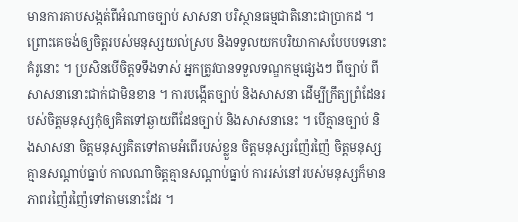មានការគាបសង្កត់ពីអំណាចច្បាប់ សាសនា បរិស្ថានធម្មជាតិនោះជាប្រាកដ ។ ព្រោះគេចង់ឲ្យចិត្តរបស់មនុស្សយល់ស្រប និងទទួលយកបរិយាកាសបែបបទនោះ គំរូនោះ ។ ប្រសិនបើចិត្តទទឹងទាស់ អ្នកត្រូវបានទទួលទណ្ឌកម្មផ្សេងៗ ពីច្បាប់ ពីសាសនានោះជាក់ជាមិនខាន ។ ការបង្កើតច្បាប់ និងសាសនា ដើម្បីក្រឹត្យព្រំដែនរបស់ចិត្តមនុស្សកុំឲ្យគិតទៅឆ្ងាយពីដែនច្បាប់ និងសាសនានេះ ។ បើគ្មានច្បាប់ និងសាសនា ចិត្តមនុស្សគិតទៅតាមអំពើរបស់ខ្លួន ចិត្តមនុស្សរញ៉ែរញ៉ៃ ចិត្តមនុស្សគ្មានសណ្ដាប់ធ្នាប់ កាលណាចិត្តគ្មានសណ្ដាប់ធ្នាប់ ការរស់នៅរបស់មនុស្សក៏មានភាពរញ៉ៃរញ៉ៃទៅតាមនោះដែរ ។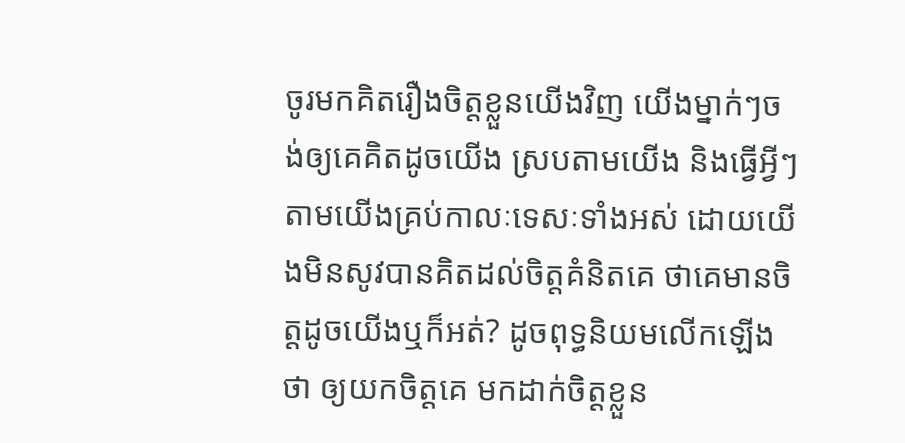ចូរមកគិតរឿងចិត្តខ្លួនយើងវិញ យើងម្នាក់ៗចង់ឲ្យគេគិតដូចយើង ស្របតាមយើង និងធ្វើអ្វីៗតាមយើងគ្រប់កាលៈទេសៈទាំងអស់ ដោយយើងមិនសូវបានគិតដល់ចិត្តគំនិតគេ ថាគេមានចិត្តដូចយើងឬក៏អត់? ដូចពុទ្ធនិយមលើកឡើងថា ឲ្យយកចិត្តគេ មកដាក់ចិត្តខ្លួន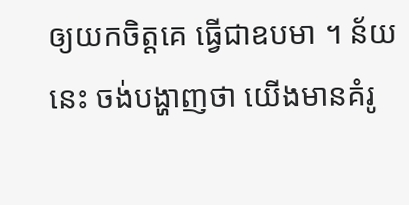ឲ្យយកចិត្តគេ ធ្វើជាឧបមា ។ ន័យនេះ ចង់បង្ហាញថា យើងមានគំរូ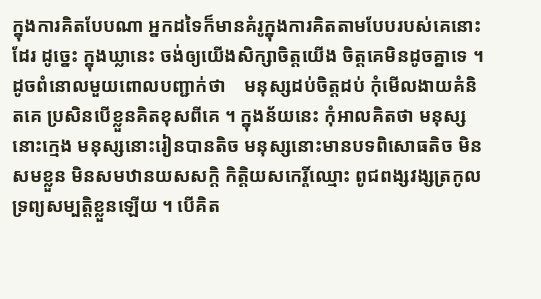ក្នុងការគិតបែបណា អ្នកដទៃក៏មានគំរូក្នុងការគិតតាមបែបរបស់គេនោះដែរ ដូច្នេះ ក្នុងឃ្លានេះ ចង់ឲ្យយើងសិក្សាចិត្តយើង ចិត្តគេមិនដូចគ្នាទេ ។ ដូចពំនោលមួយពោលបញ្ជាក់ថា    មនុស្សដប់ចិត្តដប់ កុំមើលងាយគំនិតគេ ប្រសិនបើខ្លួនគិតខុសពីគេ ។ ក្នុងន័យនេះ កុំអាលគិតថា មនុស្សនោះក្មេង មនុស្សនោះរៀនបានតិច មនុស្សនោះមានបទពិសោធតិច មិនសមខ្លួន មិនសមឋានយសសក្ដិ កិត្តិយសកេរ្តិ៍ឈ្មោះ ពូជពង្សវង្សត្រកូល ទ្រព្យសម្បត្តិខ្លួនឡើយ ។ បើគិត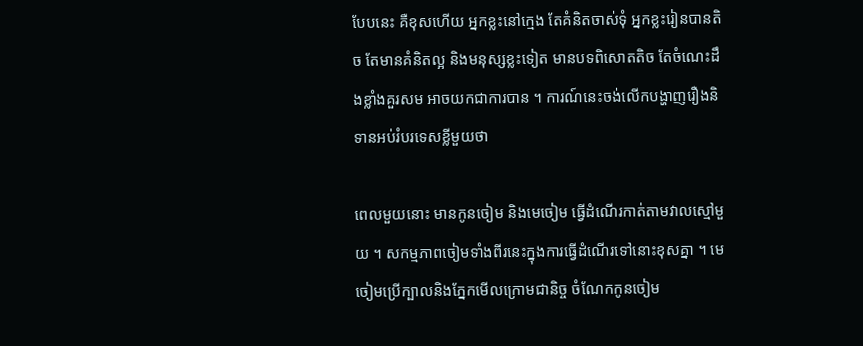បែបនេះ គឺខុសហើយ អ្នកខ្លះនៅក្មេង តែគំនិតចាស់ទុំ អ្នកខ្លះរៀនបានតិច តែមានគំនិតល្អ និងមនុស្សខ្លះទៀត មានបទពិសោតតិច តែចំណេះដឹងខ្លាំងគួរសម អាចយកជាការបាន ។ ការណ៍នេះចង់លើកបង្ហាញរឿងនិទានអប់រំបរទេសខ្លីមួយថា

ពេលមួយនោះ មានកូនចៀម និងមេចៀម ធ្វើដំណើរកាត់តាមវាលស្មៅមួយ ។ សកម្មភាពចៀមទាំងពីរនេះក្នុងការធ្វើដំណើរទៅនោះខុសគ្នា ។ មេចៀមប្រើក្បាលនិងភ្នែកមើលក្រោមជានិច្ច ចំណែកកូនចៀម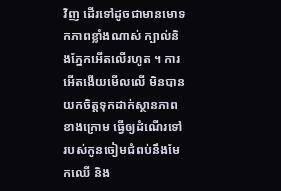វិញ ដើរទៅដូចជាមានមោទកភាពខ្លាំងណាស់ ក្បាល់និងភ្នែកអើតលើរហូត ។ ការអើតងើយមើលលើ មិនបានយកចិត្តទុកដាក់ស្ថានភាពខាងក្រោម ធ្វើឲ្យដំណើរទៅរបស់កូនចៀមជំពប់នឹងមែកឈើ និង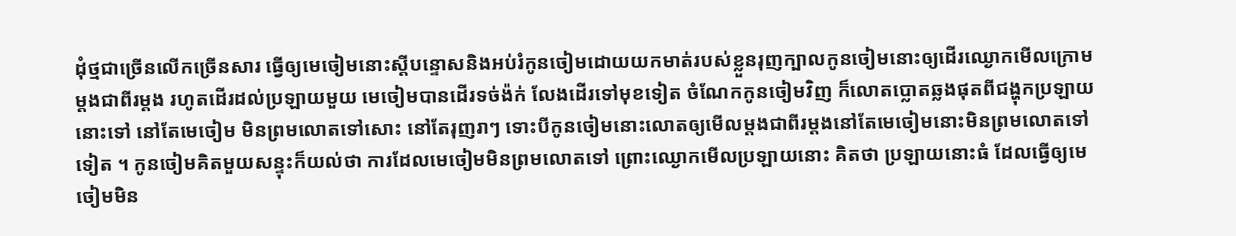ដុំថ្មជាច្រើនលើកច្រើនសារ ធ្វើឲ្យមេចៀមនោះស្តីបន្ទោសនិងអប់រំកូនចៀមដោយយកមាត់របស់ខ្លួនរុញក្បាលកូនចៀមនោះឲ្យដើរឈ្ងោកមើលក្រោមម្ដងជាពីរម្ដង រហូតដើរដល់ប្រឡាយមួយ មេចៀមបានដើរទច់ង៉ក់ លែងដើរទៅមុខទៀត ចំណែកកូនចៀមវិញ ក៏លោតប្លោតឆ្លងផុតពីជង្ហុកប្រឡាយនោះទៅ នៅតែមេចៀម មិនព្រមលោតទៅសោះ នៅតែរុញរាៗ ទោះបីកូនចៀមនោះលោតឲ្យមើលម្ដងជាពីរម្ដងនៅតែមេចៀមនោះមិនព្រមលោតទៅទៀត ។ កូនចៀមគិតមួយសន្ទុះក៏យល់ថា ការដែលមេចៀមមិនព្រមលោតទៅ ព្រោះឈ្ងោកមើលប្រឡាយនោះ គិតថា ប្រឡាយនោះធំ ដែលធ្វើឲ្យមេចៀមមិន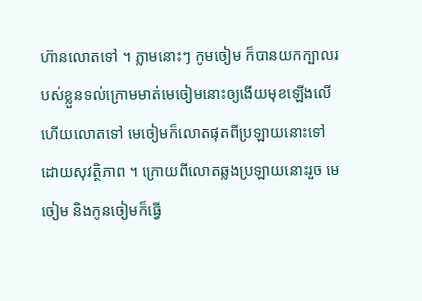ហ៊ានលោតទៅ ។ ភ្លាមនោះៗ កូមចៀម ក៏បានយកក្បាលរបស់ខ្លួនទល់ក្រោមមាត់មេចៀមនោះឲ្យងើយមុខឡើងលើហើយលោតទៅ មេចៀមក៏លោតផុតពីប្រឡាយនោះទៅ ដោយសុវត្ថិភាព ។ ក្រោយពីលោតឆ្លងប្រឡាយនោះរួច មេចៀម និងកូនចៀមក៏ធ្វើ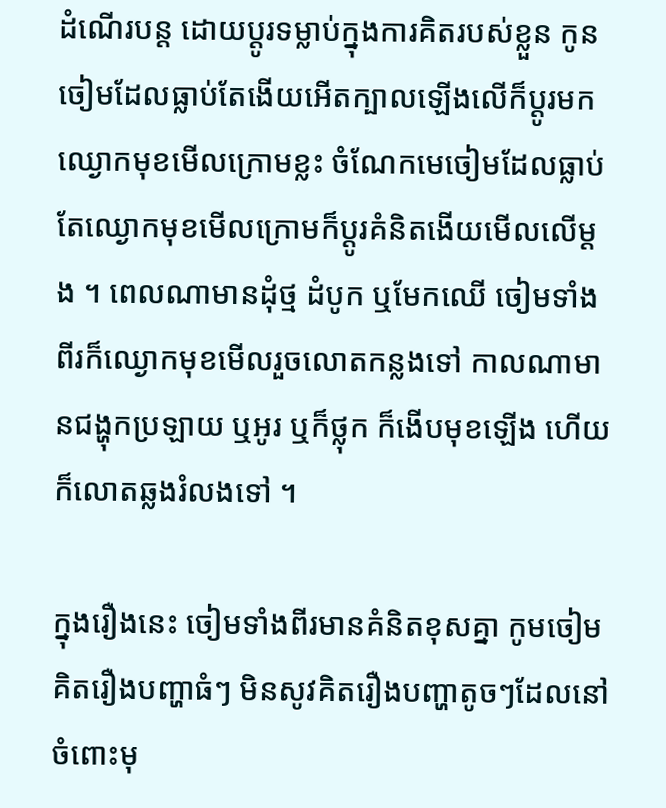ដំណើរបន្ត ដោយប្តូរទម្លាប់ក្នុងការគិតរបស់ខ្លួន កូនចៀមដែលធ្លាប់តែងើយអើតក្បាលឡើងលើក៏ប្តូរមកឈ្ងោកមុខមើលក្រោមខ្លះ ចំណែកមេចៀមដែលធ្លាប់តែឈ្ងោកមុខមើលក្រោមក៏ប្ដូរគំនិតងើយមើលលើម្ដង ។ ពេលណាមានដុំថ្ម ដំបូក ឬមែកឈើ ចៀមទាំងពីរក៏ឈ្ងោកមុខមើលរួចលោតកន្លងទៅ កាលណាមានជង្ហុកប្រឡាយ ឬអូរ ឬក៏ថ្លុក ក៏ងើបមុខឡើង ហើយក៏លោតឆ្លងរំលងទៅ ។

ក្នុងរឿងនេះ ចៀមទាំងពីរមានគំនិតខុសគ្នា កូមចៀមគិតរឿងបញ្ហាធំៗ មិនសូវគិតរឿងបញ្ហាតូចៗដែលនៅចំពោះមុ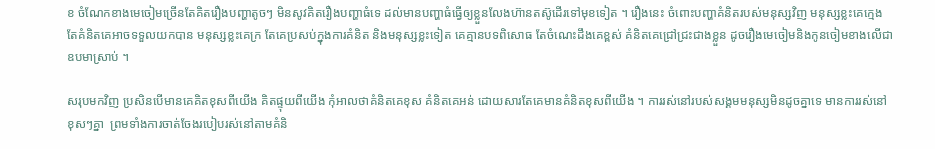ខ ចំណែកខាងមេចៀមច្រើនតែគិតរឿងបញ្ហាតូចៗ មិនសូវគិតរឿងបញ្ហាធំទេ ដល់មានបញ្ហាធំធ្វើឲ្យខ្លួនលែងហ៊ានតស៊ូដើរទៅមុខទៀត ។ រឿងនេះ ចំពោះបញ្ហាគំនិតរបស់មនុស្សវិញ មនុស្សខ្លះគេក្មេង តែគំនិតគេអាចទទួលយកបាន មនុស្សខ្លះគេក្រ តែគេប្រសប់ក្នុងការគំនិត និងមនុស្សខ្លះទៀត គេគ្មានបទពិសោធ តែចំណេះដឹងគេខ្ពស់ គំនិតគេជ្រៅជ្រះជាងខ្លួន ដូចរឿងមេចៀមនិងកូនចៀមខាងលើជាឧបមាស្រាប់ ។

សរុបមកវិញ ប្រសិនបើមានគេគិតខុសពីយើង គិតផ្ទុយពីយើង កុំអាលថាគំនិតគេខុស គំនិតគេអន់ ដោយសារតែគេមានគំនិតខុសពីយើង ។ ការរស់នៅរបស់សង្គមមនុស្សមិនដូចគ្នាទេ មានការរស់នៅខុសៗគ្នា  ព្រមទាំងការចាត់ចែងរបៀបរស់នៅតាមគំនិ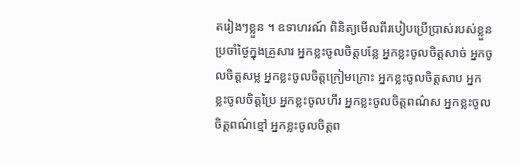តរៀងៗខ្លួន ។ ឧទាហរណ៍ ពិនិត្យមើលពីរបៀបប្រើប្រាស់របស់ខ្លួនប្រចាំថ្ងៃក្នុងគ្រួសារ អ្នកខ្លះចូលចិត្តបន្លែ អ្នកខ្លះចូលចិត្តសាច់ អ្នកចូលចិត្តសម្ល អ្នកខ្លះចូលចិត្តក្រៀមក្រោះ អ្នកខ្លះចូលចិត្តសាប អ្នកខ្លះចូលចិត្តប្រៃ អ្នកខ្លះចូលហឹរ អ្នកខ្លះចូលចិត្តពណ៌ស អ្នកខ្លះចូលចិត្តពណ៌ខ្មៅ អ្នកខ្លះចូលចិត្តព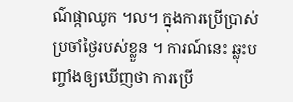ណ៌ផ្កាឈូក ។ល។ ក្នុងការប្រើប្រាស់ប្រចាំថ្ងៃរបស់ខ្លួន ។ ការណ៍នេះ ឆ្លុះបញ្ចាំងឲ្យឃើញថា ការប្រើ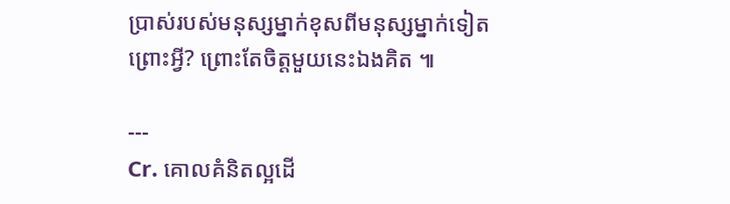ប្រាស់របស់មនុស្សម្នាក់ខុសពីមនុស្សម្នាក់ទៀត ព្រោះអ្វី? ព្រោះតែចិត្តមួយនេះឯងគិត ៕

---
Cr. គោលគំនិតល្អដើ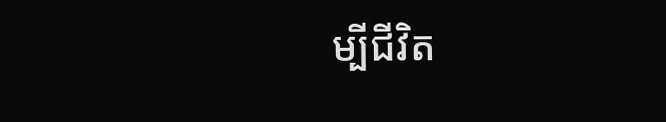ម្បីជីវិត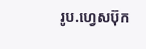រូប.ហ្វេសប៊ុក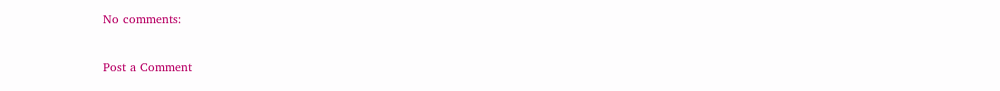No comments:

Post a Comment